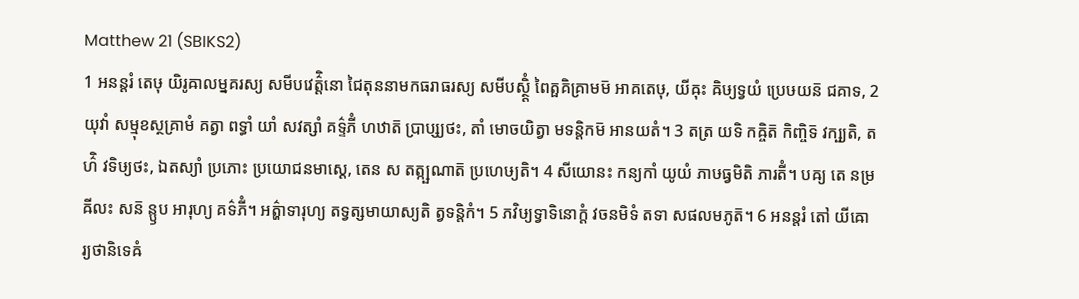Matthew 21 (SBIKS2)
1 អនន្តរំ តេឞុ យិរូឝាលម្នគរស្យ សមីបវេត៌្តិនោ ជៃតុននាមកធរាធរស្យ សមីបស្ថ្តិំ ពៃត្ផគិគ្រាមម៑ អាគតេឞុ, យីឝុះ ឝិឞ្យទ្វយំ ប្រេឞយន៑ ជគាទ, 2 យុវាំ សម្មុខស្ថគ្រាមំ គត្វា ពទ្ធាំ យាំ សវត្សាំ គទ៌្ទភីំ ហឋាត៑ ប្រាប្ស្យថះ, តាំ មោចយិត្វា មទន្តិកម៑ អានយតំ។ 3 តត្រ យទិ កឝ្ចិត៑ កិញ្ចិទ៑ វក្ឞ្យតិ, តហ៌ិ វទិឞ្យថះ, ឯតស្យាំ ប្រភោះ ប្រយោជនមាស្តេ, តេន ស តត្ក្ឞណាត៑ ប្រហេឞ្យតិ។ 4 សីយោនះ កន្យកាំ យូយំ ភាឞធ្វមិតិ ភារតីំ។ បឝ្យ តេ នម្រឝីលះ សន៑ ន្ឫប អារុហ្យ គទ៌ភីំ។ អត៌្ហាទារុហ្យ តទ្វត្សមាយាស្យតិ ត្វទន្តិកំ។ 5 ភវិឞ្យទ្វាទិនោក្តំ វចនមិទំ តទា សផលមភូត៑។ 6 អនន្តរំ តៅ យីឝោ រ្យថានិទេឝំ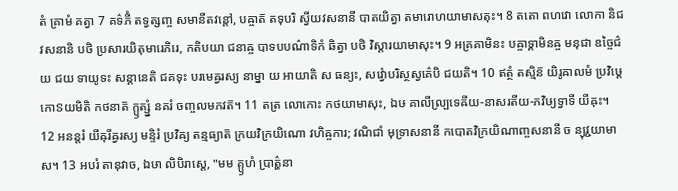តំ គ្រាមំ គត្វា 7 គទ៌ភីំ តទ្វត្សញ្ច សមានីតវន្តៅ, បឝ្ចាត៑ តទុបរិ ស្វីយវសនានី បាតយិត្វា តមារោហយាមាសតុះ។ 8 តតោ ពហវោ លោកា និជវសនានិ បថិ ប្រសារយិតុមារេភិរេ, កតិបយា ជនាឝ្ច បាទបបណ៌ាទិកំ ឆិត្វា បថិ វិស្តារយាមាសុះ។ 9 អគ្រគាមិនះ បឝ្ចាទ្គាមិនឝ្ច មនុជា ឧច្ចៃជ៌យ ជយ ទាយូទះ សន្តានេតិ ជគទុះ បរមេឝ្វរស្យ នាម្នា យ អាយាតិ ស ធន្យះ, សវ៌្វោបរិស្ថស្វគ៌េបិ ជយតិ។ 10 ឥត្ថំ តស្មិន៑ យិរូឝាលមំ ប្រវិឞ្ដេ កោៜយមិតិ កថនាត៑ ក្ឫត្ស្នំ នគរំ ចញ្ចលមភវត៑។ 11 តត្រ លោកោះ កថយាមាសុះ, ឯឞ គាលីល្ប្រទេឝីយ-នាសរតីយ-ភវិឞ្យទ្វាទី យីឝុះ។ 12 អនន្តរំ យីឝុរីឝ្វរស្យ មន្ទិរំ ប្រវិឝ្យ តន្មធ្យាត៑ ក្រយវិក្រយិណោ វហិឝ្ចការ; វណិជាំ មុទ្រាសនានី កបោតវិក្រយិណាញ្ចសនានី ច ន្យុវ្ជយាមាស។ 13 អបរំ តានុវាច, ឯឞា លិបិរាស្តេ, "មម គ្ឫហំ ប្រាត៌្ហនា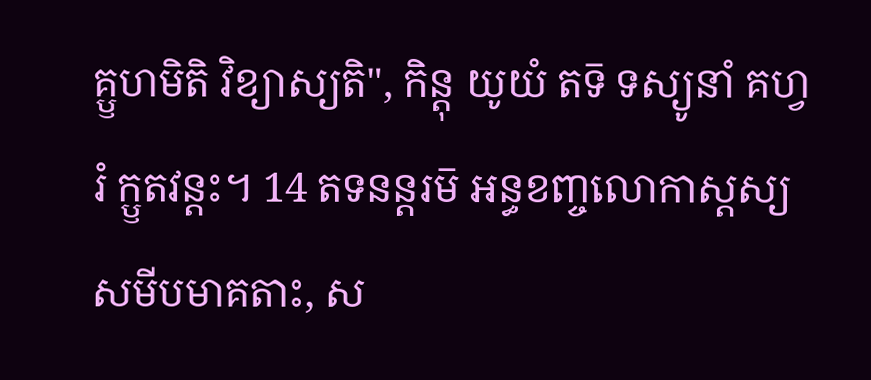គ្ឫហមិតិ វិខ្យាស្យតិ", កិន្តុ យូយំ តទ៑ ទស្យូនាំ គហ្វរំ ក្ឫតវន្តះ។ 14 តទនន្តរម៑ អន្ធខញ្ចលោកាស្តស្យ សមីបមាគតាះ, ស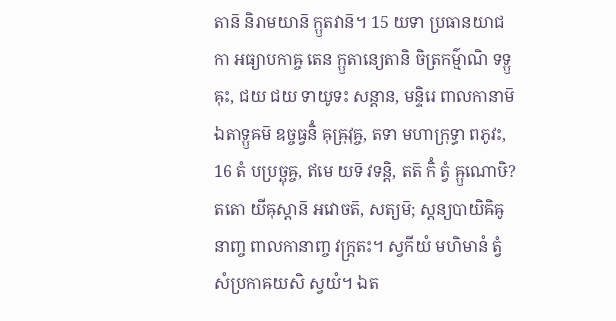តាន៑ និរាមយាន៑ ក្ឫតវាន៑។ 15 យទា ប្រធានយាជកា អធ្យាបកាឝ្ច តេន ក្ឫតាន្យេតានិ ចិត្រកម៌្មាណិ ទទ្ឫឝុះ, ជយ ជយ ទាយូទះ សន្តាន, មន្ទិរេ ពាលកានាម៑ ឯតាទ្ឫឝម៑ ឧច្ចធ្វនិំ ឝុឝ្រុវុឝ្ច, តទា មហាក្រុទ្ធា ពភូវះ, 16 តំ បប្រច្ឆុឝ្ច, ឥមេ យទ៑ វទន្តិ, តត៑ កិំ ត្វំ ឝ្ឫណោឞិ? តតោ យីឝុស្តាន៑ អវោចត៑, សត្យម៑; ស្តន្យបាយិឝិឝូនាញ្ច ពាលកានាញ្ច វក្ត្រតះ។ ស្វកីយំ មហិមានំ ត្វំ សំប្រកាឝយសិ ស្វយំ។ ឯត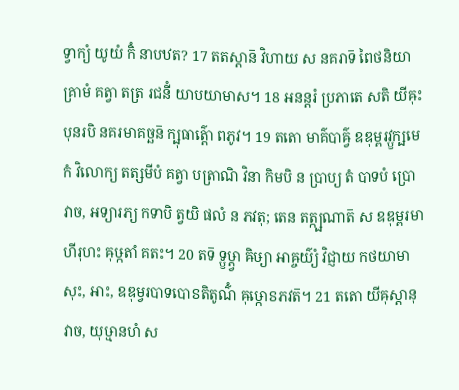ទ្វាក្យំ យូយំ កិំ នាបឋត? 17 តតស្តាន៑ វិហាយ ស នគរាទ៑ ពៃថនិយាគ្រាមំ គត្វា តត្រ រជនីំ យាបយាមាស។ 18 អនន្តរំ ប្រភាតេ សតិ យីឝុះ បុនរបិ នគរមាគច្ឆន៑ ក្ឞុធាត៌្តោ ពភូវ។ 19 តតោ មាគ៌បាឝ៌្វ ឧឌុម្ពរវ្ឫក្ឞមេកំ វិលោក្យ តត្សមីបំ គត្វា បត្រាណិ វិនា កិមបិ ន ប្រាប្យ តំ បាទបំ ប្រោវាច, អទ្យារភ្យ កទាបិ ត្វយិ ផលំ ន ភវតុ; តេន តត្ក្ឞណាត៑ ស ឧឌុម្ពរមាហីរុហះ ឝុឞ្កតាំ គតះ។ 20 តទ៑ ទ្ឫឞ្ដ្វា ឝិឞ្យា អាឝ្ចយ៌្យំ វិជ្ញាយ កថយាមាសុះ, អាះ, ឧឌុម្វរបាទបោៜតិតូណ៌ំ ឝុឞ្កោៜភវត៑។ 21 តតោ យីឝុស្តានុវាច, យុឞ្មានហំ ស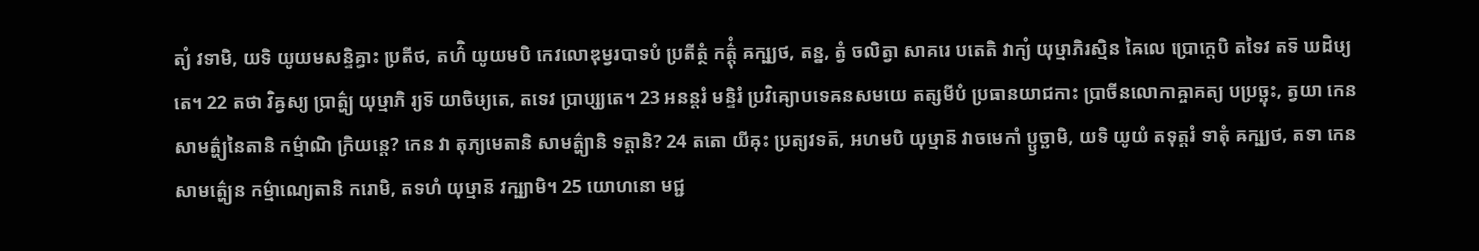ត្យំ វទាមិ, យទិ យូយមសន្ទិគ្ធាះ ប្រតីថ, តហ៌ិ យូយមបិ កេវលោឌុម្វរបាទបំ ប្រតីត្ថំ កត៌្តុំ ឝក្ឞ្យថ, តន្ន, ត្វំ ចលិត្វា សាគរេ បតេតិ វាក្យំ យុឞ្មាភិរស្មិន ឝៃលេ ប្រោក្តេបិ តទៃវ តទ៑ ឃដិឞ្យតេ។ 22 តថា វិឝ្វស្យ ប្រាត៌្ហ្យ យុឞ្មាភិ រ្យទ៑ យាចិឞ្យតេ, តទេវ ប្រាប្ស្យតេ។ 23 អនន្តរំ មន្ទិរំ ប្រវិឝ្យោបទេឝនសមយេ តត្សមីបំ ប្រធានយាជកាះ ប្រាចីនលោកាឝ្ចាគត្យ បប្រច្ឆុះ, ត្វយា កេន សាមត៌្ហ្យនៃតានិ កម៌្មាណិ ក្រិយន្តេ? កេន វា តុភ្យមេតានិ សាមត៌្ហ្យានិ ទត្តានិ? 24 តតោ យីឝុះ ប្រត្យវទត៑, អហមបិ យុឞ្មាន៑ វាចមេកាំ ប្ឫច្ឆាមិ, យទិ យូយំ តទុត្តរំ ទាតុំ ឝក្ឞ្យថ, តទា កេន សាមត៌្ហ្យេន កម៌្មាណ្យេតានិ ករោមិ, តទហំ យុឞ្មាន៑ វក្ឞ្យាមិ។ 25 យោហនោ មជ្ជ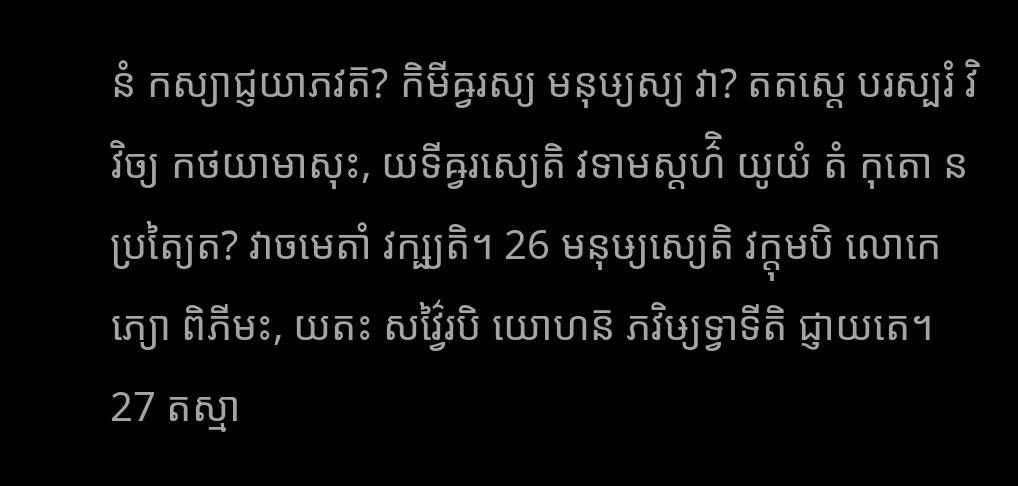នំ កស្យាជ្ញយាភវត៑? កិមីឝ្វរស្យ មនុឞ្យស្យ វា? តតស្តេ បរស្បរំ វិវិច្យ កថយាមាសុះ, យទីឝ្វរស្យេតិ វទាមស្តហ៌ិ យូយំ តំ កុតោ ន ប្រត្យៃត? វាចមេតាំ វក្ឞ្យតិ។ 26 មនុឞ្យស្យេតិ វក្តុមបិ លោកេភ្យោ ពិភីមះ, យតះ សវ៌្វៃរបិ យោហន៑ ភវិឞ្យទ្វាទីតិ ជ្ញាយតេ។ 27 តស្មា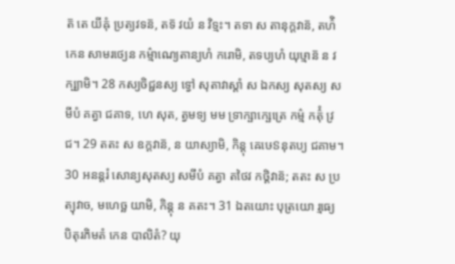ត៑ តេ យីឝុំ ប្រត្យវទន៑, តទ៑ វយំ ន វិទ្មះ។ តទា ស តានុក្តវាន៑, តហ៌ិ កេន សាមរថ្យេន កម៌្មាណ្យេតាន្យហំ ករោមិ, តទប្យហំ យុឞ្មាន៑ ន វក្ឞ្យាមិ។ 28 កស្យចិជ្ជនស្យ ទ្វៅ សុតាវាស្តាំ ស ឯកស្យ សុតស្យ សមីបំ គត្វា ជគាទ, ហេ សុត, ត្វមទ្យ មម ទ្រាក្ឞាក្ឞេត្រេ កម៌្ម កត៌ុំ វ្រជ។ 29 តតះ ស ឧក្តវាន៑, ន យាស្យាមិ, កិន្តុ ឝេឞេៜនុតប្យ ជគាម។ 30 អនន្តរំ សោន្យសុតស្យ សមីបំ គត្វា តថៃវ កថ្តិវាន៑; តតះ ស ប្រត្យុវាច, មហេច្ឆ យាមិ, កិន្តុ ន គតះ។ 31 ឯតយោះ បុត្រយោ រ្មធ្យេ បិតុរភិមតំ កេន បាលិតំ? យុ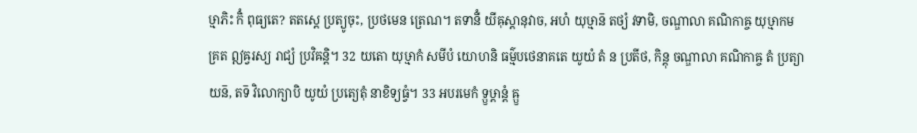ឞ្មាភិះ កិំ ពុធ្យតេ? តតស្តេ ប្រត្យូចុះ, ប្រថមេន ត្រេណ។ តទានីំ យីឝុស្តានុវាច, អហំ យុឞ្មាន៑ តថ្យំ វទាមិ, ចណ្ឌាលា គណិកាឝ្ច យុឞ្មាកមគ្រត ឦឝ្វរស្យ រាជ្យំ ប្រវិឝន្តិ។ 32 យតោ យុឞ្មាកំ សមីបំ យោហនិ ធម៌្មបថេនាគតេ យូយំ តំ ន ប្រតីថ, កិន្តុ ចណ្ឌាលា គណិកាឝ្ច តំ ប្រត្យាយន៑, តទ៑ វិលោក្យាបិ យូយំ ប្រត្យេតុំ នាខិទ្យធ្វំ។ 33 អបរមេកំ ទ្ឫឞ្ដាន្តំ ឝ្ឫ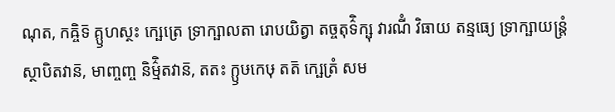ណុត, កឝ្ចិទ៑ គ្ឫហស្ថះ ក្ឞេត្រេ ទ្រាក្ឞាលតា រោបយិត្វា តច្ចតុទ៌ិក្ឞុ វារណីំ វិធាយ តន្មធ្យេ ទ្រាក្ឞាយន្ត្រំ ស្ថាបិតវាន៑, មាញ្ចញ្ច និម៌្មិតវាន៑, តតះ ក្ឫឞកេឞុ តត៑ ក្ឞេត្រំ សម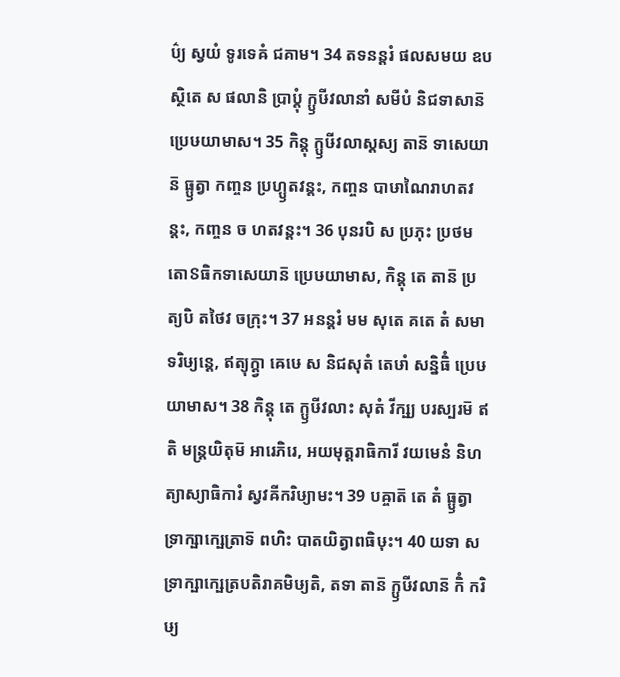ប៌្យ ស្វយំ ទូរទេឝំ ជគាម។ 34 តទនន្តរំ ផលសមយ ឧបស្ថិតេ ស ផលានិ ប្រាប្តុំ ក្ឫឞីវលានាំ សមីបំ និជទាសាន៑ ប្រេឞយាមាស។ 35 កិន្តុ ក្ឫឞីវលាស្តស្យ តាន៑ ទាសេយាន៑ ធ្ឫត្វា កញ្ចន ប្រហ្ឫតវន្តះ, កញ្ចន បាឞាណៃរាហតវន្តះ, កញ្ចន ច ហតវន្តះ។ 36 បុនរបិ ស ប្រភុះ ប្រថមតោៜធិកទាសេយាន៑ ប្រេឞយាមាស, កិន្តុ តេ តាន៑ ប្រត្យបិ តថៃវ ចក្រុះ។ 37 អនន្តរំ មម សុតេ គតេ តំ សមាទរិឞ្យន្តេ, ឥត្យុក្ត្វា ឝេឞេ ស និជសុតំ តេឞាំ សន្និធិំ ប្រេឞយាមាស។ 38 កិន្តុ តេ ក្ឫឞីវលាះ សុតំ វីក្ឞ្យ បរស្បរម៑ ឥតិ មន្ត្រយិតុម៑ អារេភិរេ, អយមុត្តរាធិការី វយមេនំ និហត្យាស្យាធិការំ ស្វវឝីករិឞ្យាមះ។ 39 បឝ្ចាត៑ តេ តំ ធ្ឫត្វា ទ្រាក្ឞាក្ឞេត្រាទ៑ ពហិះ បាតយិត្វាពធិឞុះ។ 40 យទា ស ទ្រាក្ឞាក្ឞេត្របតិរាគមិឞ្យតិ, តទា តាន៑ ក្ឫឞីវលាន៑ កិំ ករិឞ្យ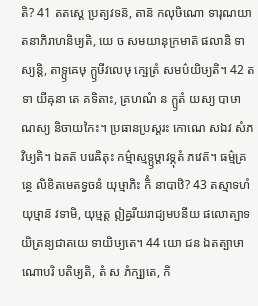តិ? 41 តតស្តេ ប្រត្យវទន៑, តាន៑ កលុឞិណោ ទារុណយាតនាភិរាហនិឞ្យតិ, យេ ច សមយានុក្រមាត៑ ផលានិ ទាស្យន្តិ, តាទ្ឫឝេឞុ ក្ឫឞីវលេឞុ ក្ឞេត្រំ សមប៌យិឞ្យតិ។ 42 តទា យីឝុនា តេ គទិតាះ, គ្រហណំ ន ក្ឫតំ យស្យ បាឞាណស្យ និចាយកៃះ។ ប្រធានប្រស្តរះ កោណេ សឯវ សំភវិឞ្យតិ។ ឯតត៑ បរេឝិតុះ កម៌្មាស្មទ្ឫឞ្ដាវទ្ភុតំ ភវេត៑។ ធម៌្មគ្រន្ថេ លិខិតមេតទ្វចនំ យុឞ្មាភិះ កិំ នាបាឋិ? 43 តស្មាទហំ យុឞ្មាន៑ វទាមិ, យុឞ្មត្ត ឦឝ្វរីយរាជ្យមបនីយ ផលោត្បាទយិត្រន្យជាតយេ ទាយិឞ្យតេ។ 44 យោ ជន ឯតត្បាឞាណោបរិ បតិឞ្យតិ, តំ ស ភំក្ឞ្យតេ, កិ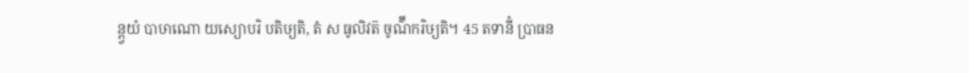ន្ត្វយំ បាឞាណោ យស្យោបរិ បតិឞ្យតិ, តំ ស ធូលិវត៑ ចូណ៌ីករិឞ្យតិ។ 45 តទានីំ ប្រាធន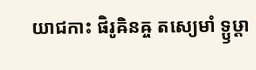យាជកាះ ផិរូឝិនឝ្ច តស្យេមាំ ទ្ឫឞ្ដា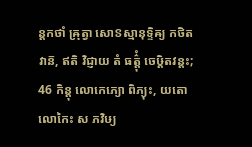ន្តកថាំ ឝ្រុត្វា សោៜស្មានុទ្ទិឝ្យ កថិតវាន៑, ឥតិ វិជ្ញាយ តំ ធត៌្តុំ ចេឞ្ដិតវន្តះ; 46 កិន្តុ លោកេភ្យោ ពិភ្យុះ, យតោ លោកៃះ ស ភវិឞ្យ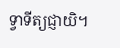ទ្វាទីត្យជ្ញាយិ។